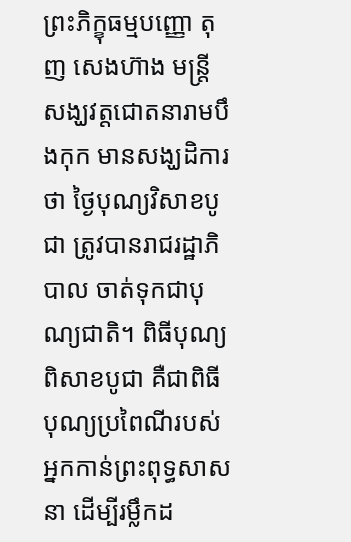ព្រះភិក្ខុធម្មបញ្ញោ តុញ សេងហ៊ាង មន្ត្រីសង្ឃវត្តជោតនារាមបឹងកុក មានសង្ឃដិការថា ថ្ងៃបុណ្យវិសាខបូជា ត្រូវបានរាជរដ្ឋាភិបាល ចាត់ទុកជាបុណ្យជាតិ។ ពិធីបុណ្យពិសាខបូជា គឺជាពិធីបុណ្យប្រពៃណីរបស់អ្នកកាន់ព្រះពុទ្ធសាសនា ដើម្បីរម្លឹកដ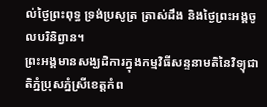ល់ថ្ងៃព្រះពុទ្ធ ទ្រង់ប្រសូត្រ ត្រាស់ដឹង និងថ្ងៃព្រះអង្គចូលបរិនិព្វាន។
ព្រះអង្គមានសង្ឃដិការក្នុងកម្មវិធីសន្ទនាមតិនៃវិទ្យុជាតិភ្នំប្រុសភ្នំស្រីខេត្តកំព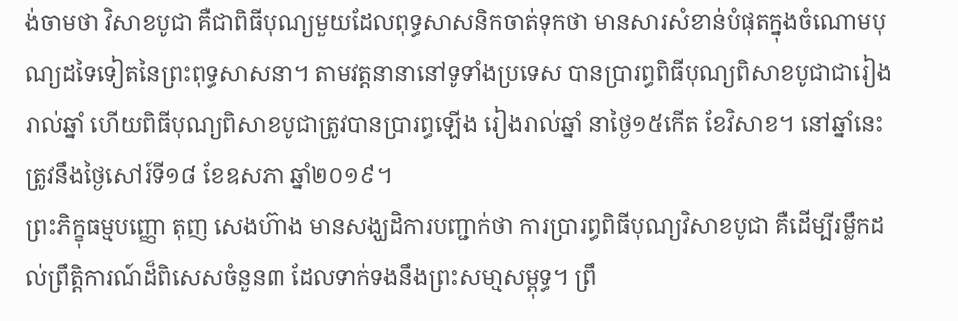ង់ចាមថា វិសាខបូជា គឺជាពិធីបុណ្យមួយដែលពុទ្ធសាសនិកចាត់ទុកថា មានសារសំខាន់បំផុតក្នុងចំណោមបុណ្យដទៃទៀតនៃព្រះពុទ្ធសាសនា។ តាមវត្តនានានៅទូទាំងប្រទេស បានប្រារព្ធពិធីបុណ្យពិសាខបូជាជារៀងរាល់ឆ្នាំ ហើយពិធីបុណ្យពិសាខបូជាត្រូវបានប្រារព្ធឡើង រៀងរាល់ឆ្នាំ នាថ្ងៃ១៥កើត ខែវិសាខ។ នៅឆ្នាំនេះ ត្រូវនឹងថ្ងៃសៅរ៍ទី១៨ ខែឧសភា ឆ្នាំ២០១៩។
ព្រះភិក្ខុធម្មបញ្ញោ តុញ សេងហ៊ាង មានសង្ឃដិការបញ្ជាក់ថា ការប្រារព្ធពិធីបុណ្យវិសាខបូជា គឺដើម្បីរម្លឹកដល់ព្រឹត្តិការណ៍ដ៏ពិសេសចំនួន៣ ដែលទាក់ទងនឹងព្រះសមា្មសម្ពុទ្ធ។ ព្រឹ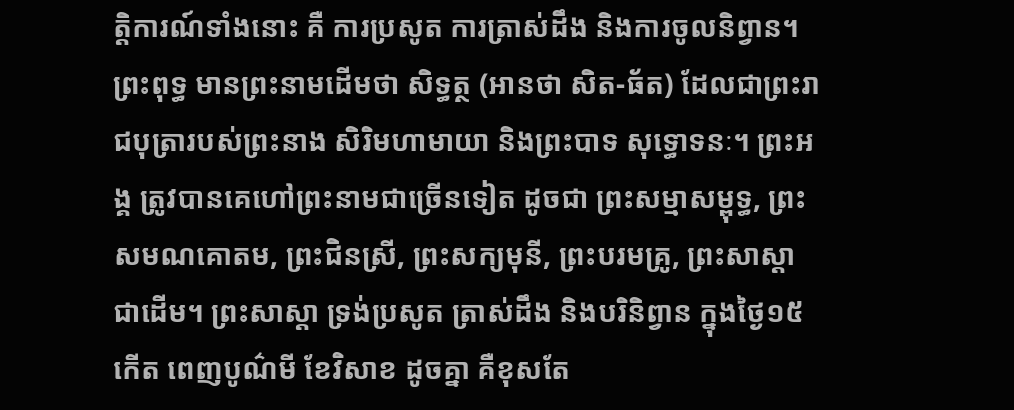ត្តិការណ៍ទាំងនោះ គឺ ការប្រសូត ការត្រាស់ដឹង និងការចូលនិព្វាន។
ព្រះពុទ្ធ មានព្រះនាមដើមថា សិទ្ធត្ថ (អានថា សិត-ធ័ត) ដែលជាព្រះរាជបុត្រារបស់ព្រះនាង សិរិមហាមាយា និងព្រះបាទ សុទ្ធោទនៈ។ ព្រះអង្គ ត្រូវបានគេហៅព្រះនាមជាច្រើនទៀត ដូចជា ព្រះសម្មាសម្ពុទ្ធ, ព្រះសមណគោតម, ព្រះជិនស្រី, ព្រះសក្យមុនី, ព្រះបរមគ្រូ, ព្រះសាស្តា ជាដើម។ ព្រះសាស្តា ទ្រង់ប្រសូត ត្រាស់ដឹង និងបរិនិព្វាន ក្នុងថ្ងៃ១៥កើត ពេញបូណ៌មី ខែវិសាខ ដូចគ្នា គឺខុសតែ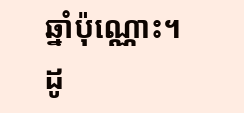ឆ្នាំប៉ុណ្ណោះ។ ដូ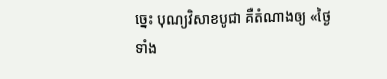ច្នេះ បុណ្យវិសាខបូជា គឺតំណាងឲ្យ «ថ្ងៃទាំង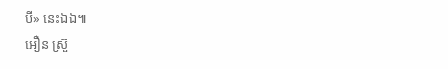បី» នេះឯឯ៕
អឿន ស្រ៊ួ